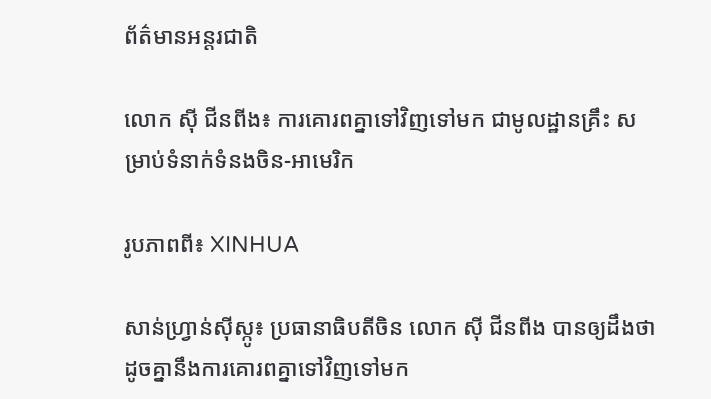ព័ត៌មានអន្តរជាតិ

លោក ស៊ី ជីនពីង៖ ការគោរពគ្នាទៅវិញទៅមក ជាមូលដ្ឋានគ្រឹះ សម្រាប់ទំនាក់ទំនងចិន-អាមេរិក

រូបភាពពី៖ XINHUA

សាន់ហ្វ្រាន់ស៊ីស្កូ៖ ប្រធានាធិបតីចិន លោក ស៊ី ជីនពីង បានឲ្យដឹងថា ដូចគ្នានឹងការគោរពគ្នាទៅវិញទៅមក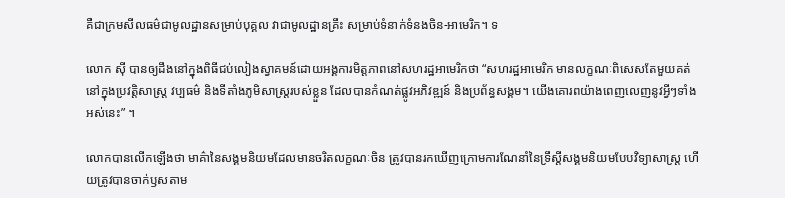គឺជាក្រមសីលធម៌ជាមូលដ្ឋានសម្រាប់បុគ្គល វាជាមូលដ្ឋានគ្រឹះ សម្រាប់ទំនាក់ទំនងចិន-អាមេរិក។ ទ

លោក ស៊ី បានឲ្យដឹងនៅក្នុងពិធីជប់លៀងស្វាគមន៍ដោយអង្គការមិត្តភាពនៅសហរដ្ឋអាមេរិកថា “សហរដ្ឋអាមេរិក មានលក្ខណៈពិសេសតែមួយគត់នៅក្នុងប្រវត្តិសាស្រ្ត វប្បធម៌ និងទីតាំងភូមិសាស្រ្តរបស់ខ្លួន ដែលបានកំណត់ផ្លូវអភិវឌ្ឍន៍ និងប្រព័ន្ធសង្គម។ យើងគោរពយ៉ាងពេញលេញនូវអ្វីៗទាំងអស់នេះ” ។

លោកបានលើកឡើងថា មាគ៌ានៃសង្គមនិយមដែលមានចរិតលក្ខណៈចិន ត្រូវបានរកឃើញក្រោមការណែនាំនៃទ្រឹស្តីសង្គមនិយមបែបវិទ្យាសាស្ត្រ ហើយត្រូវបានចាក់ឫសតាម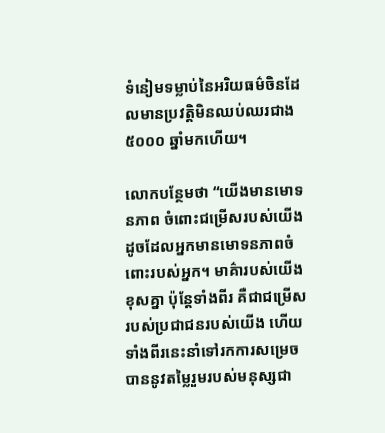ទំនៀមទម្លាប់នៃអរិយធម៌ចិនដែលមានប្រវត្តិមិនឈប់ឈរជាង ៥០០០ ឆ្នាំមកហើយ។

លោកបន្ថែមថា “យើងមានមោទនភាព ចំពោះជម្រើសរបស់យើង ដូចដែលអ្នកមានមោទនភាពចំពោះរបស់អ្នក។ មាគ៌ារបស់យើងខុសគ្នា ប៉ុន្តែទាំងពីរ គឺជាជម្រើសរបស់ប្រជាជនរបស់យើង ហើយទាំងពីរនេះនាំទៅរកការសម្រេចបាននូវតម្លៃរួមរបស់មនុស្សជា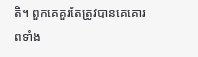តិ។ ពួកគេគួរតែត្រូវបានគេគោរពទាំង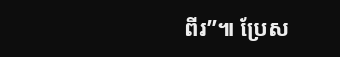ពីរ”៕ ប្រែស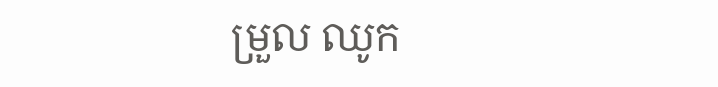ម្រួល ឈូក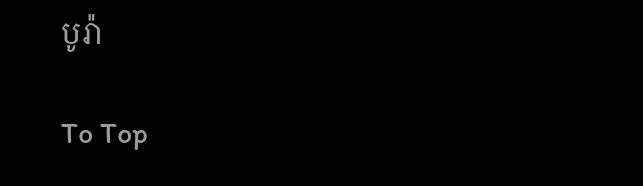បូរ៉ា

To Top